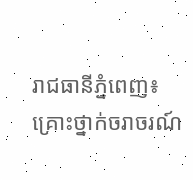រាជធានីភ្នំពេញ៖ គ្រោះថ្នាក់ចរាចរណ៍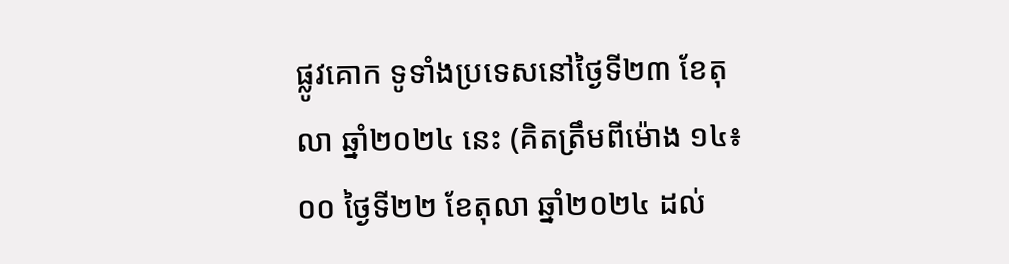ផ្លូវគោក ទូទាំងប្រទេសនៅថ្ងៃទី២៣ ខែតុលា ឆ្នាំ២០២៤ នេះ (គិតត្រឹមពីម៉ោង ១៤៖០០ ថ្ងៃទី២២ ខែតុលា ឆ្នាំ២០២៤ ដល់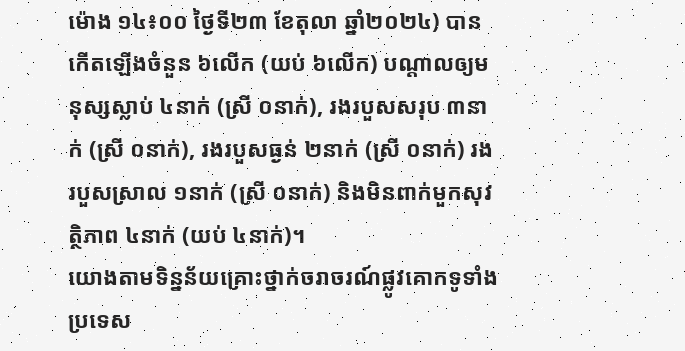ម៉ោង ១៤៖០០ ថ្ងៃទី២៣ ខែតុលា ឆ្នាំ២០២៤) បានកើតឡើងចំនួន ៦លើក (យប់ ៦លើក) បណ្តាលឲ្យមនុស្សស្លាប់ ៤នាក់ (ស្រី ០នាក់), រងរបួសសរុប ៣នាក់ (ស្រី ០នាក់), រងរបួសធ្ងន់ ២នាក់ (ស្រី ០នាក់) រងរបួសស្រាល ១នាក់ (ស្រី ០នាក់) និងមិនពាក់មួកសុវត្ថិភាព ៤នាក់ (យប់ ៤នាក់)។
យោងតាមទិន្នន័យគ្រោះថ្នាក់ចរាចរណ៍ផ្លូវគោកទូទាំងប្រទេស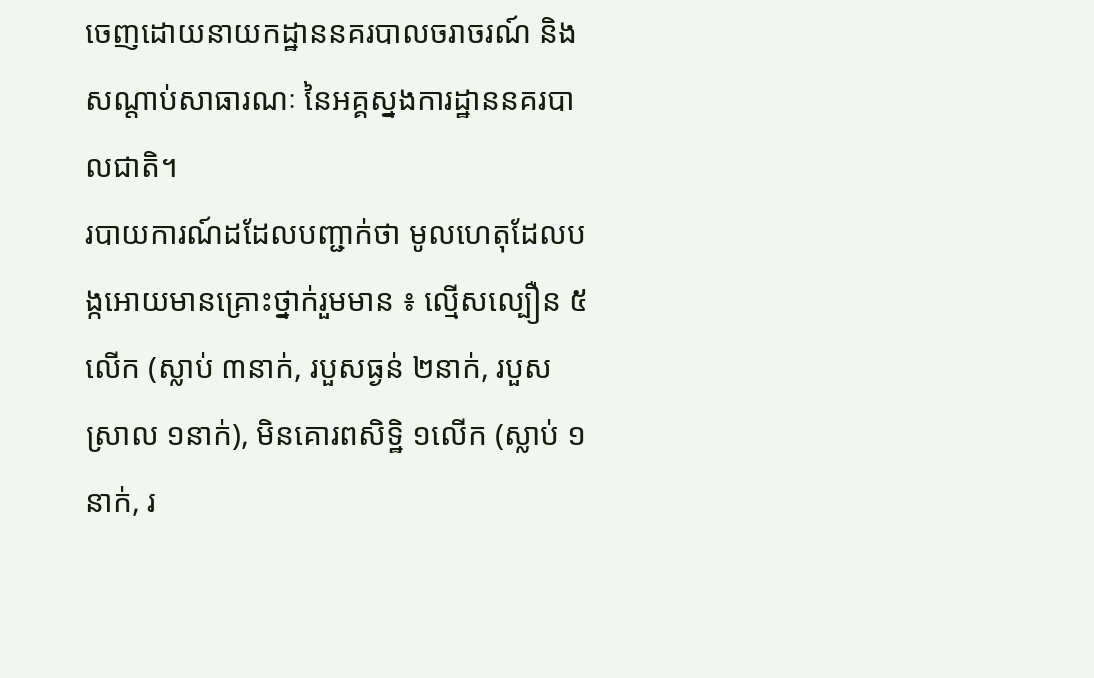ចេញដោយនាយកដ្ឋាននគរបាលចរាចរណ៍ និងសណ្តាប់សាធារណៈ នៃអគ្គស្នងការដ្ឋាននគរបាលជាតិ។
របាយការណ៍ដដែលបញ្ជាក់ថា មូលហេតុដែលបង្កអោយមានគ្រោះថ្នាក់រួមមាន ៖ ល្មើសល្បឿន ៥លើក (ស្លាប់ ៣នាក់, របួសធ្ងន់ ២នាក់, របួសស្រាល ១នាក់), មិនគោរពសិទ្ឋិ ១លើក (ស្លាប់ ១នាក់, រ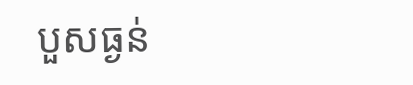បួសធ្ងន់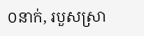០នាក់, របួសស្រា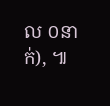ល ០នាក់), ៕